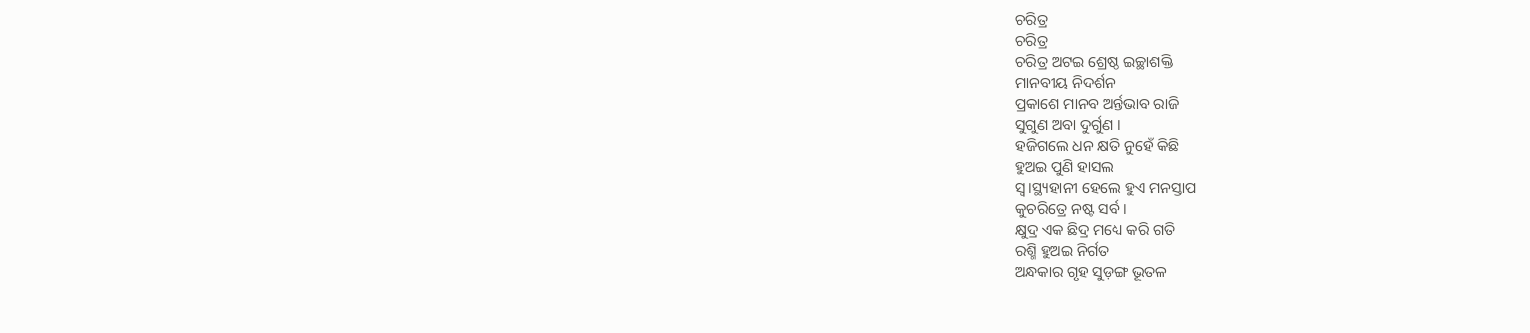ଚରିତ୍ର
ଚରିତ୍ର
ଚରିତ୍ର ଅଟଇ ଶ୍ରେଷ୍ଠ ଇଚ୍ଛାଶକ୍ତି
ମାନବୀୟ ନିଦର୍ଶନ
ପ୍ରକାଶେ ମାନବ ଅର୍ନ୍ତଭାବ ରାଜି
ସୁଗୁଣ ଅବା ଦୁର୍ଗୁଣ ।
ହଜିଗଲେ ଧନ କ୍ଷତି ନୁହେଁ କିଛି
ହୁଅଇ ପୁଣି ହାସଲ
ସ୍ୱ।ସ୍ଥ୍ୟହାନୀ ହେଲେ ହୁଏ ମନସ୍ତାପ
କୁଚରିତ୍ରେ ନଷ୍ଟ ସର୍ବ ।
କ୍ଷୁଦ୍ର ଏକ ଛିଦ୍ର ମଧ୍ୟେ କରି ଗତି
ରଶ୍ମି ହୁଅଇ ନିର୍ଗତ
ଅନ୍ଧକାର ଗୃହ ସୁଡ଼ଙ୍ଗ ଭୂତଳ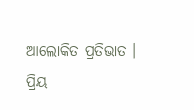ଆଲୋକିତ ପ୍ରତିଭାତ ।
ପ୍ରିୟ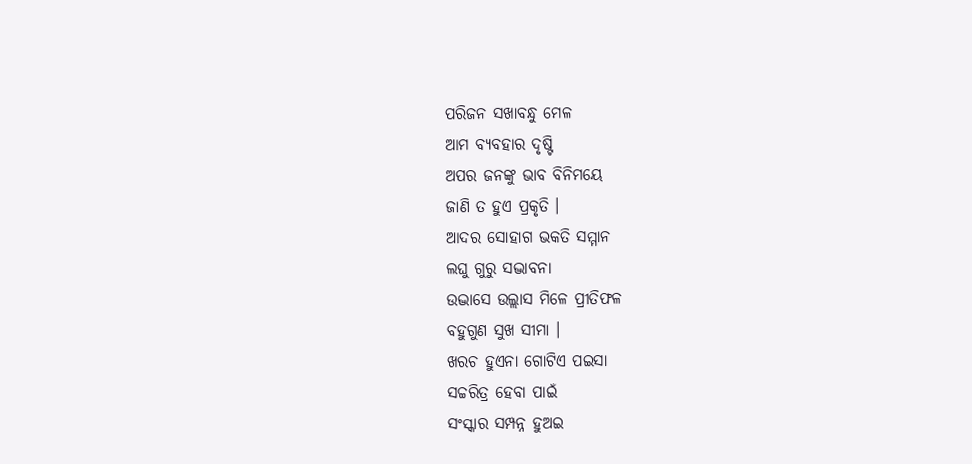ପରିଜନ ସଖାବନ୍ଧୁ ମେଳ
ଆମ ବ୍ୟବହାର ଦୃଷ୍ଟି
ଅପର ଜନଙ୍କୁ ଭାବ ବିନିମୟେ
ଜାଣି ତ ହୁଏ ପ୍ରକୃତି ।
ଆଦର ସୋହାଗ ଭକତି ସମ୍ମାନ
ଲଘୁ ଗୁରୁ ସଦ୍ଭାବନା
ଉଦ୍ଭାସେ ଉଲ୍ଲାସ ମିଳେ ପ୍ରୀତିଫଳ
ବହୁଗୁଣ ସୁଖ ସୀମା ।
ଖରଚ ହୁଏନା ଗୋଟିଏ ପଇସା
ସଚ୍ଚରିତ୍ର ହେବା ପାଇଁ
ସଂସ୍କାର ସମ୍ପନ୍ନ ହୁଅଇ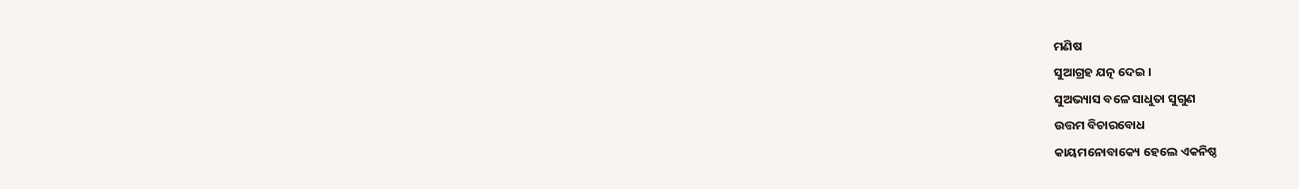ମଣିଷ
ସୁଆଗ୍ରହ ଯତ୍ନ ଦେଇ ।
ସୁଅଭ୍ୟାସ ବଳେ ସାଧୁତା ସୁଗୁଣ
ଉତ୍ତମ ବିଚାରବୋଧ
କାୟମନୋବାକ୍ୟେ ହେଲେ ଏକନିଷ୍ଠ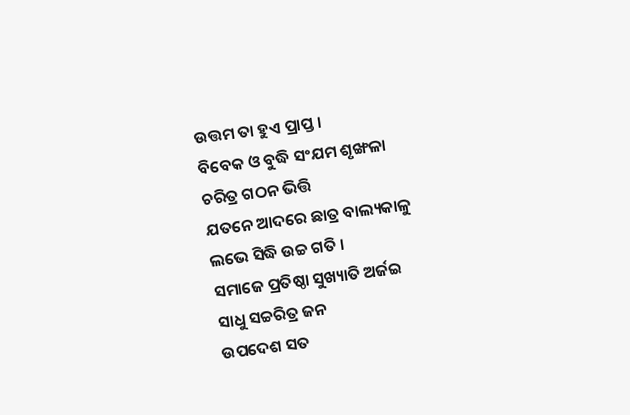ଉତ୍ତମ ତା ହୁଏ ପ୍ରାପ୍ତ ।
ବିବେକ ଓ ବୁଦ୍ଧି ସଂଯମ ଶୃଙ୍ଖଳା
ଚରିତ୍ର ଗଠନ ଭିତ୍ତି
ଯତନେ ଆଦରେ ଛାତ୍ର ବାଲ୍ୟକାଳୁ
ଲଭେ ସିଦ୍ଧି ଉଚ୍ଚ ଗତି ।
ସମାଜେ ପ୍ରତିଷ୍ଠା ସୁଖ୍ୟାତି ଅର୍ଜଇ
ସାଧୁ ସଚ୍ଚରିତ୍ର ଜନ
ଉପଦେଶ ସତ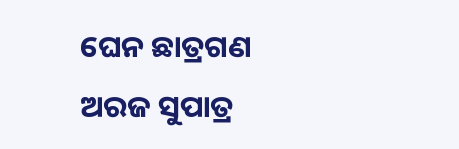ଘେନ ଛାତ୍ରଗଣ
ଅରଜ ସୁପାତ୍ର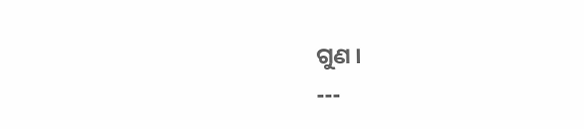ଗୁଣ ।
---